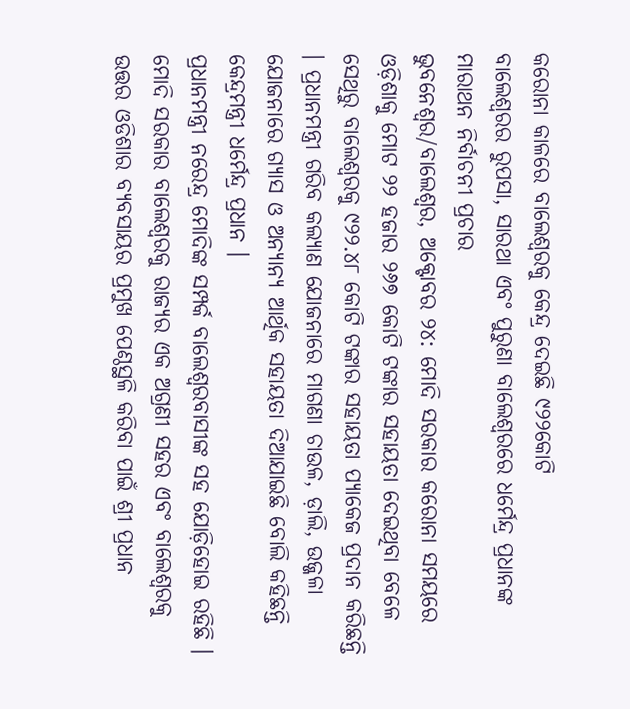କରୋନା କାଳରେ ବାଲେଶ୍ୱରକୁ କେନ୍ଦ୍ର ଦେଇଛି ୯୨୨କୋଟି
ବାଲେଶ୍ୱରର ରୁପସା, ସାରଥା ଏବଂ ପୁରୁଣା ବାଲେଶ୍ୱରରେ ଧର୍ମେନ୍ଦ୍ର ପ୍ରଧାନଙ୍କ ମାରାଥନ ନିର୍ବାଚନୀ ପ୍ରଚାର
ଭୁବନେଶ୍ୱର/ବାଲେଶ୍ୱର, ଅକ୍ଟୋବର ୨୪: ମୋଦି ସରକାର କରୋନା ସମୟରେ ଓଡ଼ିଶାକୁ ମୋଟ ୨୨ ହଜାର ୨୬୭ କୋଟି ଟଙ୍କାର ସହାୟତା ଦେଇଥିବା ବେଳେ ସେଥିରୁ ବାଲେଶ୍ୱରକୁ ୯୨୨.୪୮ କୋଟି ଟଙ୍କାର ସହାୟତା ପ୍ୟାକେଜ ପ୍ରଦାନ କରିଛନ୍ତି । ପ୍ରଧାନମନ୍ତ୍ରୀ ଗରିବ କଲ୍ୟାଣ ଯୋଜନାରେ ମାଗଣା ଚାଉଳ, ଡ଼ାଲି, ଉଜ୍ଜଳା ଯୋଜନାରେ ଗ୍ୟାସ ଓ ଅନ୍ୟାନ୍ୟ ଆର୍ଥିକ ସହାୟତା ଦିଆଯାଇଛି ବୋଲି କହିଛନ୍ତି କେନ୍ଦ୍ରମନ୍ତ୍ରୀ ଧର୍ମେନ୍ଦ୍ର ପ୍ରଧାନ ।
ପ୍ରଧାନମନ୍ତ୍ରୀ ନରେନ୍ଦ୍ର ମୋଦିଙ୍କ ସମ୍ପର୍କ ବାଲେଶ୍ୱରବାସୀଙ୍କ ସହ ଯୋଡ଼ିହୋଇ ରହିଛି । ମୋଦି ସରକାର ବାଲେଶ୍ୱରକୁ ରାଜ୍ୟର ଏକ ଅଗ୍ରଣୀ ସହର ଏବଂ ବାଲେଶ୍ୱରକୁ ଉତ୍ତର ଓଡିଶାର ବ୍ୟବସାୟର ପ୍ରମୁଖ ପେଣ୍ଠସ୍ଥଳି କରିବା ପାଇଁ ଶ୍ରୀ ପ୍ରଧାନ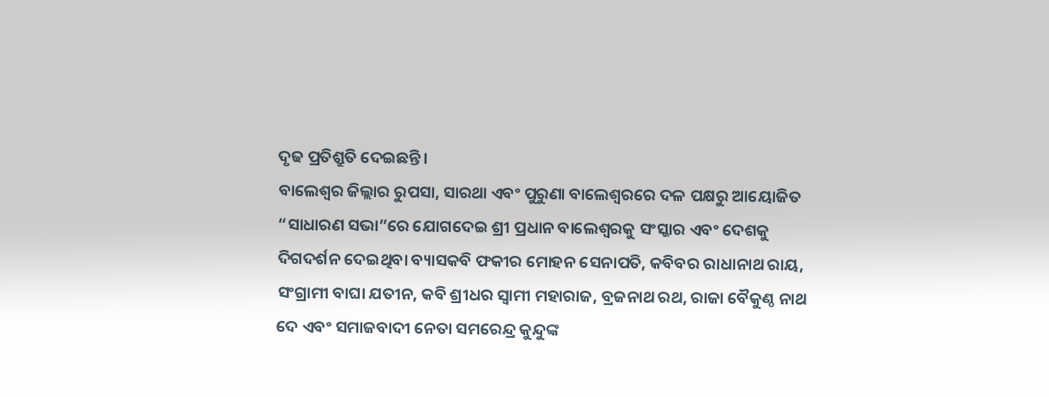ଦୃଢ ପ୍ରତିଶ୍ରୁତି ଦେଇଛନ୍ତି ।
ବାଲେଶ୍ୱର ଜିଲ୍ଲାର ରୁପସା, ସାରଥା ଏବଂ ପୁରୁଣା ବାଲେଶ୍ୱରରେ ଦଳ ପକ୍ଷରୁ ଆୟୋଜିତ “ସାଧାରଣ ସଭା”ରେ ଯୋଗଦେଇ ଶ୍ରୀ ପ୍ରଧାନ ବାଲେଶ୍ୱରକୁ ସଂସ୍କାର ଏବଂ ଦେଶକୁ ଦିଗଦର୍ଶନ ଦେଇଥିବା ବ୍ୟାସକବି ଫକୀର ମୋହନ ସେନାପତି, କବିବର ରାଧାନାଥ ରାୟ, ସଂଗ୍ରାମୀ ବାଘା ଯତୀନ, କବି ଶ୍ରୀଧର ସ୍ୱାମୀ ମହାରାଜ, ବ୍ରଜନାଥ ରଥ, ରାଜା ବୈକୁଣ୍ଠ ନାଥ ଦେ ଏବଂ ସମାଜବାଦୀ ନେତା ସମରେନ୍ଦ୍ର କୁନ୍ଦୁଙ୍କ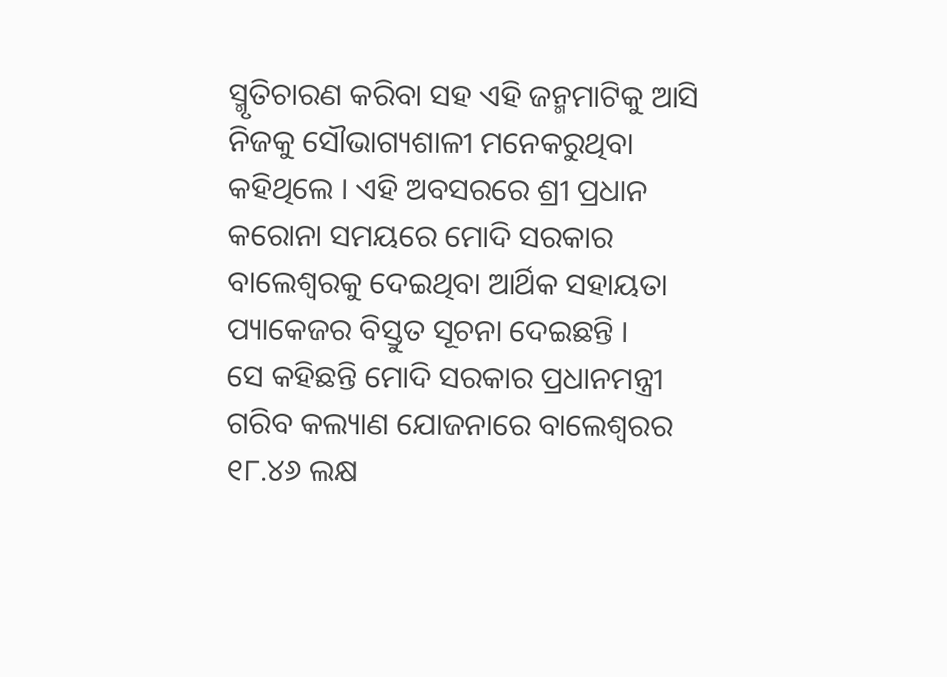ସ୍ମୃତିଚାରଣ କରିବା ସହ ଏହି ଜନ୍ମମାଟିକୁ ଆସି ନିଜକୁ ସୌଭାଗ୍ୟଶାଳୀ ମନେକରୁଥିବା କହିଥିଲେ । ଏହି ଅବସରରେ ଶ୍ରୀ ପ୍ରଧାନ କରୋନା ସମୟରେ ମୋଦି ସରକାର ବାଲେଶ୍ୱରକୁ ଦେଇଥିବା ଆର୍ଥିକ ସହାୟତା ପ୍ୟାକେଜର ବିସ୍ତୁତ ସୂଚନା ଦେଇଛନ୍ତି ।
ସେ କହିଛନ୍ତି ମୋଦି ସରକାର ପ୍ରଧାନମନ୍ତ୍ରୀ ଗରିବ କଲ୍ୟାଣ ଯୋଜନାରେ ବାଲେଶ୍ୱରର ୧୮.୪୬ ଲକ୍ଷ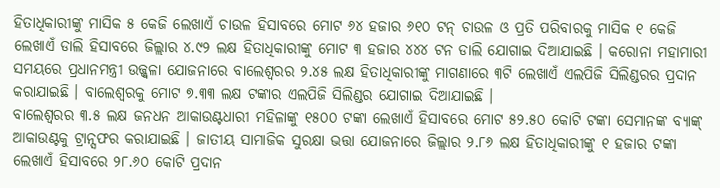ହିତାଧିକାରୀଙ୍କୁ ମାସିକ ୫ କେଜି ଲେଖାଏଁ ଚାଉଳ ହିସାବରେ ମୋଟ ୬୪ ହଜାର ୬୧୦ ଟନ୍ ଚାଉଳ ଓ ପ୍ରତି ପରିବାରକୁ ମାସିକ ୧ କେଜି ଲେଖାଏଁ ଡାଲି ହିସାବରେ ଜିଲ୍ଲାର ୪.୯୨ ଲକ୍ଷ ହିତାଧିକାରୀଙ୍କୁ ମୋଟ ୩ ହଜାର ୪୪୪ ଟନ ଡାଲି ଯୋଗାଇ ଦିଆଯାଇଛି । କରୋନା ମହାମାରୀ ସମୟରେ ପ୍ରଧାନମନ୍ତ୍ରୀ ଉଜ୍ଜ୍ୱଳା ଯୋଜନାରେ ବାଲେଶ୍ୱରର ୨.୪୫ ଲକ୍ଷ ହିତାଧିକାରୀଙ୍କୁ ମାଗଣାରେ ୩ଟି ଲେଖାଏଁ ଏଲପିଜି ସିଲିଣ୍ଡରର ପ୍ରଦାନ କରାଯାଇଛି । ବାଲେଶ୍ୱରକୁ ମୋଟ ୭.୩୩ ଲକ୍ଷ ଟଙ୍କାର ଏଲପିଜି ସିଲିଣ୍ଡର ଯୋଗାଇ ଦିଆଯାଇଛି ।
ବାଲେଶ୍ୱରର ୩.୫ ଲକ୍ଷ ଜନଧନ ଆକାଉଣ୍ଟଧାରୀ ମହିଳାଙ୍କୁ ୧୫୦୦ ଟଙ୍କା ଲେଖାଏଁ ହିସାବରେ ମୋଟ ୫୨.୫୦ କୋଟି ଟଙ୍କା ସେମାନଙ୍କ ବ୍ୟାଙ୍କ୍ ଆକାଉଣ୍ଟକୁ ଟ୍ରାନ୍ସଫର କରାଯାଇଛି । ଜାତୀୟ ସାମାଜିକ ସୁରକ୍ଷା ଭତ୍ତା ଯୋଜନାରେ ଜିଲ୍ଲାର ୨.୮୬ ଲକ୍ଷ ହିତାଧିକାରୀଙ୍କୁ ୧ ହଜାର ଟଙ୍କା ଲେଖାଏଁ ହିସାବରେ ୨୮.୬୦ କୋଟି ପ୍ରଦାନ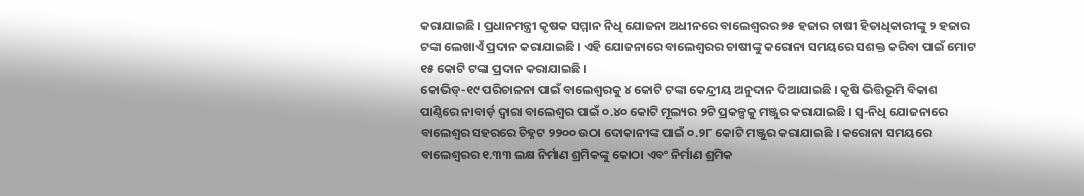କରାଯାଇଛି । ପ୍ରଧାନମନ୍ତ୍ରୀ କୃଷକ ସମ୍ମାନ ନିଧି ଯୋଜନା ଅଧୀନରେ ବାଲେଶ୍ୱରର ୭୫ ହଜାର ଚାଷୀ ହିତାଧିକାରୀଙ୍କୁ ୨ ହଜାର ଟଙ୍କା ଲେଖାଏଁ ପ୍ରଦାନ କରାଯାଇଛି । ଏହି ଯୋଜନାରେ ବାଲେଶ୍ୱରର ଚାଷୀଙ୍କୁ କରୋନା ସମୟରେ ସଶକ୍ତ କରିବା ପାଇଁ ମୋଟ ୧୫ କୋଟି ଟଙ୍କା ପ୍ରଦାନ କରାଯାଇଛି ।
କୋଭିଡ୍-୧୯ ପରିଚାଳନା ପାଇଁ ବାଲେଶ୍ୱରକୁ ୪ କୋଟି ଟଙ୍କା କେନ୍ଦ୍ରୀୟ ଅନୁଦାନ ଦିଆଯାଇଛି । କୃଷି ଭିତ୍ତିଭୂମି ବିକାଶ ପାଣ୍ଠିରେ ନାବାର୍ଡ଼ ଦ୍ୱାରା ବାଲେଶ୍ୱର ପାଇଁ ୦.୪୦ କୋଟି ମୂଲ୍ୟର ୨ଟି ପ୍ରକଳ୍ପକୁ ମଞ୍ଜୁର କରାଯାଇଛି । ସ୍ୱ-ନିଧି ଯୋଜନାରେ ବାଲେଶ୍ୱର ସହରରେ ଚିହ୍ନଟ ୨୨୦୦ ଉଠା ଦୋକାନୀଙ୍କ ପାଇଁ ୦.୨୮ କୋଟି ମଞ୍ଜୁର କରାଯାଇଛି । କରୋନା ସମୟରେ ବାଲେଶ୍ୱରର ୧.୩୩ ଲକ୍ଷ ନିର୍ମାଣ ଶ୍ରମିକଙ୍କୁ କୋଠା ଏବଂ ନିର୍ମାଣ ଶ୍ରମିକ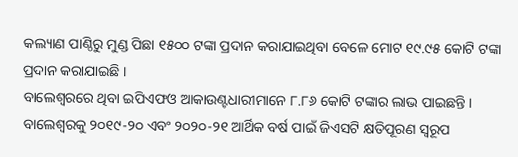କଲ୍ୟାଣ ପାଣ୍ଠିରୁ ମୁଣ୍ଡ ପିଛା ୧୫୦୦ ଟଙ୍କା ପ୍ରଦାନ କରାଯାଇଥିବା ବେଳେ ମୋଟ ୧୯.୯୫ କୋଟି ଟଙ୍କା ପ୍ରଦାନ କରାଯାଇଛି ।
ବାଲେଶ୍ୱରରେ ଥିବା ଇପିଏଫଓ ଆକାଉଣ୍ଟଧାରୀମାନେ ୮.୮୬ କୋଟି ଟଙ୍କାର ଲାଭ ପାଇଛନ୍ତି । ବାଲେଶ୍ୱରକୁ ୨୦୧୯-୨୦ ଏବଂ ୨୦୨୦-୨୧ ଆର୍ଥିକ ବର୍ଷ ପାଇଁ ଜିଏସଟି କ୍ଷତିପୂରଣ ସ୍ୱରୂପ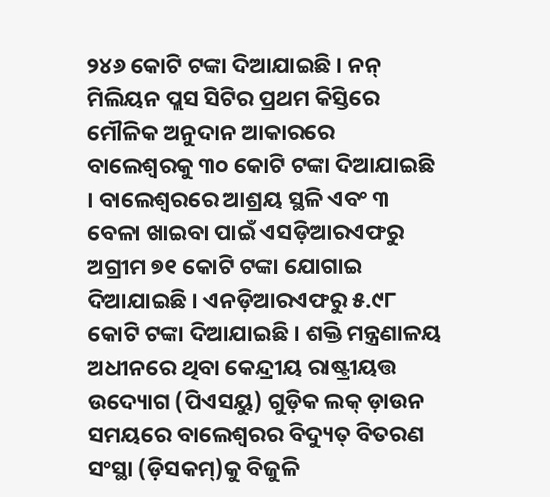୨୪୬ କୋଟି ଟଙ୍କା ଦିଆଯାଇଛି । ନନ୍ ମିଲିୟନ ପ୍ଲସ ସିଟିର ପ୍ରଥମ କିସ୍ତିରେ ମୌଳିକ ଅନୁଦାନ ଆକାରରେ ବାଲେଶ୍ୱରକୁ ୩୦ କୋଟି ଟଙ୍କା ଦିଆଯାଇଛି । ବାଲେଶ୍ୱରରେ ଆଶ୍ରୟ ସ୍ଥଳି ଏବଂ ୩ ବେଳା ଖାଇବା ପାଇଁ ଏସଡ଼ିଆରଏଫରୁ ଅଗ୍ରୀମ ୭୧ କୋଟି ଟଙ୍କା ଯୋଗାଇ ଦିଆଯାଇଛି । ଏନଡ଼ିଆରଏଫରୁ ୫.୯୮ କୋଟି ଟଙ୍କା ଦିଆଯାଇଛି । ଶକ୍ତି ମନ୍ତ୍ରଣାଳୟ ଅଧୀନରେ ଥିବା କେନ୍ଦ୍ରୀୟ ରାଷ୍ଟ୍ରୀୟତ୍ତ ଉଦ୍ୟୋଗ (ପିଏସୟୁ) ଗୁଡ଼ିକ ଲକ୍ ଡ଼ାଉନ ସମୟରେ ବାଲେଶ୍ୱରର ବିଦ୍ୟୁତ୍ ବିତରଣ ସଂସ୍ଥା (ଡ଼ିସକମ୍)କୁ ବିଜୁଳି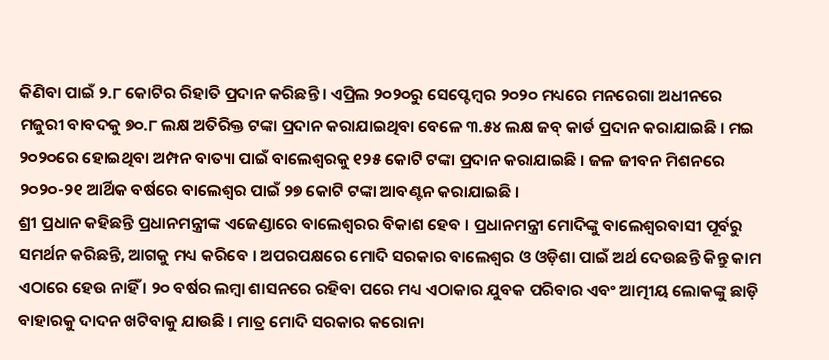କିଣିବା ପାଇଁ ୨.୮ କୋଟିର ରିହାତି ପ୍ରଦାନ କରିଛନ୍ତି । ଏପ୍ରିଲ ୨୦୨୦ରୁ ସେପ୍ଟେମ୍ବର ୨୦୨୦ ମଧ୍ୟରେ ମନରେଗା ଅଧୀନରେ ମଜୁରୀ ବାବଦକୁ ୭୦.୮ ଲକ୍ଷ ଅତିରିକ୍ତ ଟଙ୍କା ପ୍ରଦାନ କରାଯାଇଥିବା ବେଳେ ୩.୫୪ ଲକ୍ଷ ଜବ୍ କାର୍ଡ ପ୍ରଦାନ କରାଯାଇଛି । ମଇ ୨୦୨୦ରେ ହୋଇଥିବା ଅମ୍ପନ ବାତ୍ୟା ପାଇଁ ବାଲେଶ୍ୱରକୁ ୧୨୫ କୋଟି ଟଙ୍କା ପ୍ରଦାନ କରାଯାଇଛି । ଜଳ ଜୀବନ ମିଶନରେ ୨୦୨୦-୨୧ ଆର୍ଥିକ ବର୍ଷରେ ବାଲେଶ୍ୱର ପାଇଁ ୨୭ କୋଟି ଟଙ୍କା ଆବଣ୍ଟନ କରାଯାଇଛି ।
ଶ୍ରୀ ପ୍ରଧାନ କହିଛନ୍ତି ପ୍ରଧାନମନ୍ତ୍ରୀଙ୍କ ଏଜେଣ୍ଡାରେ ବାଲେଶ୍ୱରର ବିକାଶ ହେବ । ପ୍ରଧାନମନ୍ତ୍ରୀ ମୋଦିଙ୍କୁ ବାଲେଶ୍ୱରବାସୀ ପୂର୍ବରୁ ସମର୍ଥନ କରିଛନ୍ତି, ଆଗକୁ ମଧ୍ୟ କରିବେ । ଅପରପକ୍ଷରେ ମୋଦି ସରକାର ବାଲେଶ୍ୱର ଓ ଓଡ଼ିଶା ପାଇଁ ଅର୍ଥ ଦେଉଛନ୍ତି କିନ୍ତୁ କାମ ଏଠାରେ ହେଉ ନାହିଁ । ୨୦ ବର୍ଷର ଲମ୍ବା ଶାସନରେ ରହିବା ପରେ ମଧ୍ୟ ଏଠାକାର ଯୁବକ ପରିବାର ଏବଂ ଆତ୍ମୀୟ ଲୋକଙ୍କୁ ଛାଡ଼ି ବାହାରକୁ ଦାଦନ ଖଟିବାକୁ ଯାଉଛି । ମାତ୍ର ମୋଦି ସରକାର କରୋନା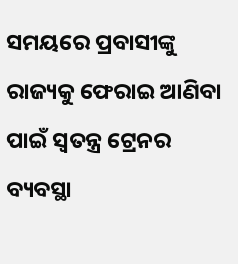ସମୟରେ ପ୍ରବାସୀଙ୍କୁ ରାଜ୍ୟକୁ ଫେରାଇ ଆଣିବା ପାଇଁ ସ୍ୱତନ୍ତ୍ର ଟ୍ରେନର ବ୍ୟବସ୍ଥା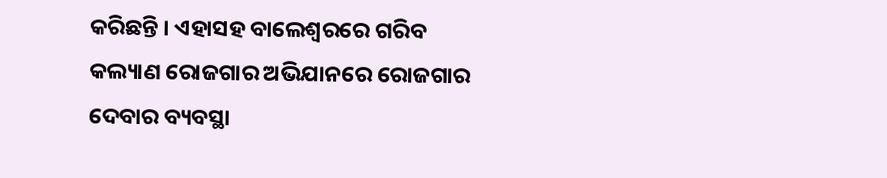କରିଛନ୍ତି । ଏହାସହ ବାଲେଶ୍ୱରରେ ଗରିବ କଲ୍ୟାଣ ରୋଜଗାର ଅଭିଯାନରେ ରୋଜଗାର ଦେବାର ବ୍ୟବସ୍ଥା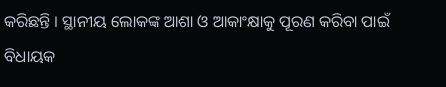କରିଛନ୍ତି । ସ୍ଥାନୀୟ ଲୋକଙ୍କ ଆଶା ଓ ଆକାଂକ୍ଷାକୁ ପୂରଣ କରିବା ପାଇଁ ବିଧାୟକ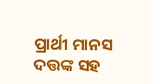ପ୍ରାର୍ଥୀ ମାନସ ଦତ୍ତଙ୍କ ସହ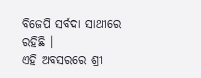ବିଜେପି ସର୍ବଦା ସାଥୀରେ ରହିଛି ।
ଏହି ଅବସରରେ ଶ୍ରୀ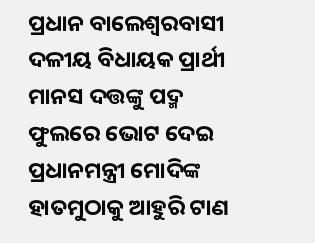ପ୍ରଧାନ ବାଲେଶ୍ୱରବାସୀ ଦଳୀୟ ବିଧାୟକ ପ୍ରାର୍ଥୀ ମାନସ ଦତ୍ତଙ୍କୁ ପଦ୍ମ ଫୁଲରେ ଭୋଟ ଦେଇ ପ୍ରଧାନମନ୍ତ୍ରୀ ମୋଦିଙ୍କ ହାତମୁଠାକୁ ଆହୁରି ଟାଣ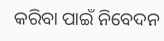କରିବା ପାଇଁ ନିବେଦନ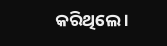କରିଥିଲେ ।